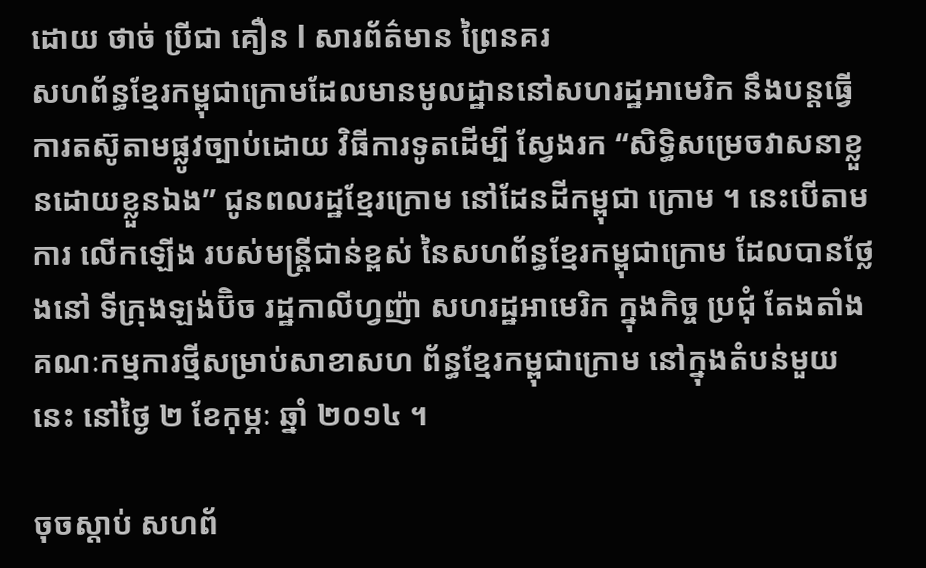ដោយ ថាច់ ប្រីជា គឿន l សារព័ត៌មាន ព្រៃនគរ
សហព័ន្ធខ្មែរកម្ពុជាក្រោមដែលមានមូលដ្ឋាននៅសហរដ្ឋអាមេរិក នឹងបន្តធ្វើការតស៊ូតាមផ្លូវច្បាប់ដោយ វិធីការទូតដើម្បី ស្វែងរក “សិទ្ធិសម្រេចវាសនាខ្លួនដោយខ្លួនឯង” ជូនពលរដ្ឋខ្មែរក្រោម នៅដែនដីកម្ពុជា ក្រោម ។ នេះបើតាមការ លើកឡើង របស់មន្ត្រីជាន់ខ្ពស់ នៃសហព័ន្ធខ្មែរកម្ពុជាក្រោម ដែលបានថ្លែងនៅ ទីក្រុងឡង់ប៊ិច រដ្ឋកាលីហ្វញ៉ា សហរដ្ឋអាមេរិក ក្នុងកិច្ច ប្រជុំ តែងតាំងគណៈកម្មការថ្មីសម្រាប់សាខាសហ ព័ន្ធខ្មែរកម្ពុជាក្រោម នៅក្នុងតំបន់មួយនេះ នៅថ្ងៃ ២ ខែកុម្ភៈ ឆ្នាំ ២០១៤ ។

ចុចស្ដាប់ សហព័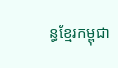ន្ធខ្មែរកម្ពុជា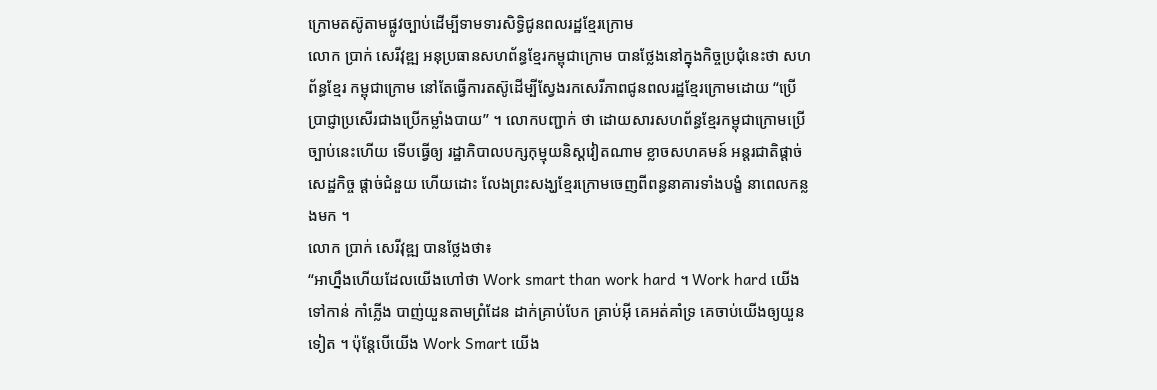ក្រោមតស៊ូតាមផ្លូវច្បាប់ដើម្បីទាមទារសិទ្ធិជូនពលរដ្ឋខ្មែរក្រោម
លោក ប្រាក់ សេរីវុឌ្ឍ អនុប្រធានសហព័ន្ធខ្មែរកម្ពុជាក្រោម បានថ្លែងនៅក្នុងកិច្ចប្រជុំនេះថា សហព័ន្ធខ្មែរ កម្ពុជាក្រោម នៅតែធ្វើការតស៊ូដើម្បីស្វែងរកសេរីភាពជូនពលរដ្ឋខ្មែរក្រោមដោយ “ប្រើប្រាជ្ញាប្រសើរជាងប្រើកម្លាំងបាយ” ។ លោកបញ្ជាក់ ថា ដោយសារសហព័ន្ធខ្មែរកម្ពុជាក្រោមប្រើច្បាប់នេះហើយ ទើបធ្វើឲ្យ រដ្ឋាភិបាលបក្សកុម្មុយនិស្តវៀតណាម ខ្លាចសហគមន៍ អន្តរជាតិផ្ដាច់សេដ្ឋកិច្ច ផ្ដាច់ជំនួយ ហើយដោះ លែងព្រះសង្ឃខ្មែរក្រោមចេញពីពន្ធនាគារទាំងបង្ខំ នាពេលកន្លងមក ។
លោក ប្រាក់ សេរីវុឌ្ឍ បានថ្លែងថា៖
“អាហ្នឹងហើយដែលយើងហៅថា Work smart than work hard ។ Work hard យើងទៅកាន់ កាំភ្លើង បាញ់យួនតាមព្រំដែន ដាក់គ្រាប់បែក គ្រាប់អ៊ី គេអត់គាំទ្រ គេចាប់យើងឲ្យយួនទៀត ។ ប៉ុន្តែបើយើង Work Smart យើង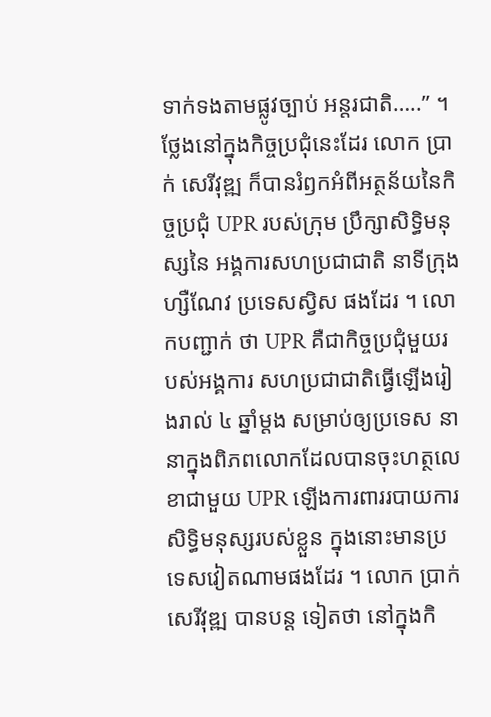ទាក់ទងតាមផ្លូវច្បាប់ អន្តរជាតិ…..” ។
ថ្លែងនៅក្នុងកិច្ចប្រជុំនេះដែរ លោក ប្រាក់ សេរីវុឌ្ឍ ក៏បានរំឭកអំពីអត្ថន័យនៃកិច្ចប្រជុំ UPR របស់ក្រុម ប្រឹក្សាសិទ្ធិមនុស្សនៃ អង្គការសហប្រជាជាតិ នាទីក្រុង ហ្សឺណែវ ប្រទេសស្វិស ផងដែរ ។ លោកបញ្ជាក់ ថា UPR គឺជាកិច្ចប្រជុំមួយរបស់អង្គការ សហប្រជាជាតិធ្វើឡើងរៀងរាល់ ៤ ឆ្នាំម្ដង សម្រាប់ឲ្យប្រទេស នានាក្នុងពិភពលោកដែលបានចុះហត្ថលេខាជាមួយ UPR ឡើងការពាររបាយការសិទ្ធិមនុស្សរបស់ខ្លួន ក្នុងនោះមានប្រទេសវៀតណាមផងដែរ ។ លោក ប្រាក់ សេរីវុឌ្ឍ បានបន្ត ទៀតថា នៅក្នុងកិ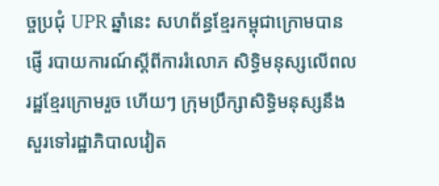ច្ចប្រជុំ UPR ឆ្នាំនេះ សហព័ន្ធខ្មែរកម្ពុជាក្រោមបានផ្ញើ របាយការណ៍ស្ដីពីការរំលោភ សិទ្ធិមនុស្សលើពល រដ្ឋខ្មែរក្រោមរួច ហើយៗ ក្រុមប្រឹក្សាសិទ្ធិមនុស្សនឹងសួរទៅរដ្ឋាភិបាលវៀត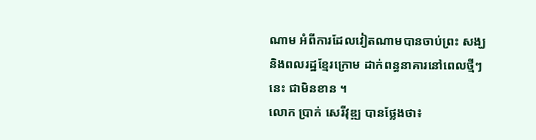ណាម អំពីការដែលវៀតណាមបានចាប់ព្រះ សង្ឃ និងពលរដ្ឋខ្មែរក្រោម ដាក់ពន្ធនាគារនៅពេលថ្មីៗនេះ ជាមិនខាន ។
លោក ប្រាក់ សេរីវុឌ្ឍ បានថ្លែងថា៖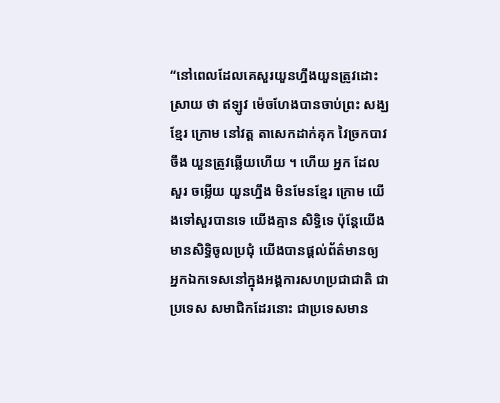“នៅពេលដែលគេសួរយួនហ្នឹងយួនត្រូវដោះស្រាយ ថា ឥឡូវ ម៉េចហែងបានចាប់ព្រះ សង្ឃខ្មែរ ក្រោម នៅវត្ត តាសេកដាក់គុក វៃច្រកបាវចឹង យួនត្រូវឆ្លើយហើយ ។ ហើយ អ្នក ដែលសួរ ចម្លើយ យួនហ្នឹង មិនមែនខ្មែរ ក្រោម យើងទៅសួរបានទេ យើងគ្មាន សិទ្ធិទេ ប៉ុន្តែយើង មានសិទ្ធិចូលប្រជុំ យើងបានផ្ដល់ព័ត៌មានឲ្យ អ្នកឯកទេសនៅក្នុងអង្គការសហប្រជាជាតិ ជាប្រទេស សមាជិកដែរនោះ ជាប្រទេសមាន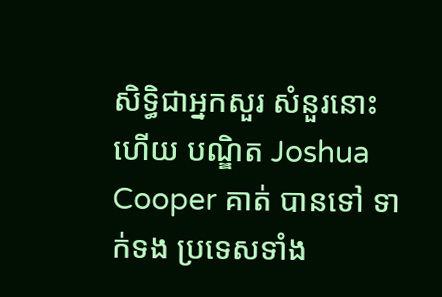សិទ្ធិជាអ្នកសួរ សំនួរនោះ ហើយ បណ្ឌិត Joshua Cooper គាត់ បានទៅ ទាក់ទង ប្រទេសទាំង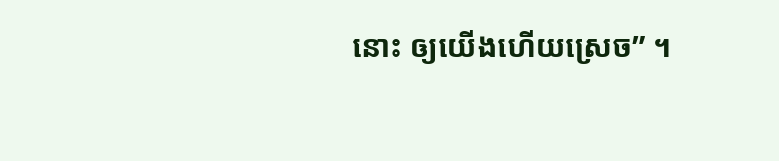នោះ ឲ្យយើងហើយស្រេច” ។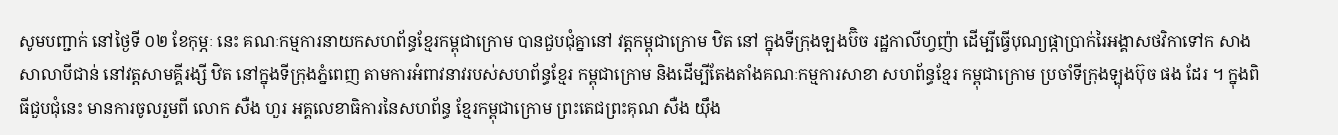សូមបញ្ជាក់ នៅថ្ងៃទី ០២ ខែកុម្ភៈ នេះ គណៈកម្មការនាយកសហព័ន្ធខ្មែរកម្ពុជាក្រោម បានជួបជុំគ្នានៅ វត្តកម្ពុជាក្រោម ឋិត នៅ ក្នុងទីក្រុងឡងប៊ិច រដ្ឋកាលីហ្វញ៉ា ដើម្បីធ្វើបុណ្យផ្កាប្រាក់រៃអង្គាសថវិកាទៅក សាងសាលាបីជាន់ នៅវត្តសាមគ្គីរង្សី ឋិត នៅក្នុងទីក្រុងភ្នំពេញ តាមការអំពាវនាវរបស់សហព័ន្ធខ្មែរ កម្ពុជាក្រោម និងដើម្បីតែងតាំងគណៈកម្មការសាខា សហព័ន្ធខ្មែរ កម្ពុជាក្រោម ប្រចាំទីក្រុងឡុងប៊ុច ផង ដែរ ។ ក្នុងពិធីជួបជុំនេះ មានការចូលរួមពី លោក សឺង ហួរ អគ្គលេខាធិការនៃសហព័ន្ធ ខ្មែរកម្ពុជាក្រោម ព្រះតេជព្រះគុណ សឺង យ៉ឹង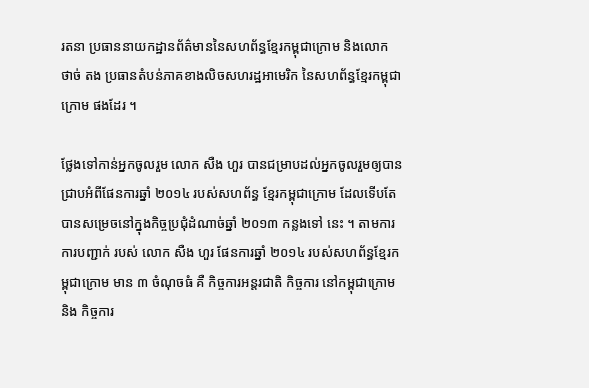រតនា ប្រធាននាយកដ្ឋានព័ត៌មាននៃសហព័ន្ធខ្មែរកម្ពុជាក្រោម និងលោក ថាច់ តង ប្រធានតំបន់ភាគខាងលិចសហរដ្ឋអាមេរិក នៃសហព័ន្ធខ្មែរកម្ពុជាក្រោម ផងដែរ ។

ថ្លែងទៅកាន់អ្នកចូលរួម លោក សឺង ហួរ បានជម្រាបដល់អ្នកចូលរួមឲ្យបានជ្រាបអំពីផែនការឆ្នាំ ២០១៤ របស់សហព័ន្ធ ខ្មែរកម្ពុជាក្រោម ដែលទើបតែបានសម្រេចនៅក្នុងកិច្ចប្រជុំដំណាច់ឆ្នាំ ២០១៣ កន្លងទៅ នេះ ។ តាមការការបញ្ជាក់ របស់ លោក សឺង ហួរ ផែនការឆ្នាំ ២០១៤ របស់សហព័ន្ធខ្មែរកម្ពុជាក្រោម មាន ៣ ចំណុចធំ គឺ កិច្ចការអន្តរជាតិ កិច្ចការ នៅកម្ពុជាក្រោម និង កិច្ចការ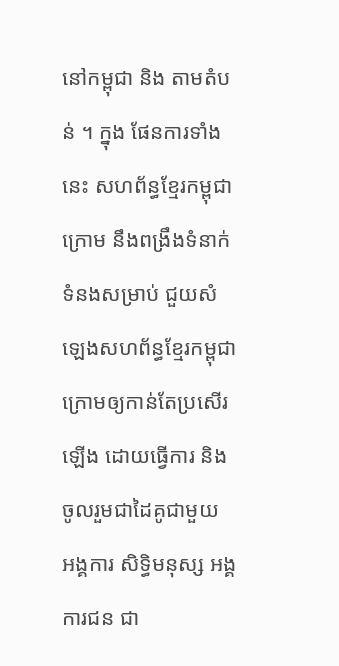នៅកម្ពុជា និង តាមតំបន់ ។ ក្នុង ផែនការទាំងនេះ សហព័ន្ធខ្មែរកម្ពុជាក្រោម នឹងពង្រឹងទំនាក់ ទំនងសម្រាប់ ជួយសំឡេងសហព័ន្ធខ្មែរកម្ពុជាក្រោមឲ្យកាន់តែប្រសើរឡើង ដោយធ្វើការ និងចូលរួមជាដៃគូជាមួយ អង្គការ សិទ្ធិមនុស្ស អង្គការជន ជា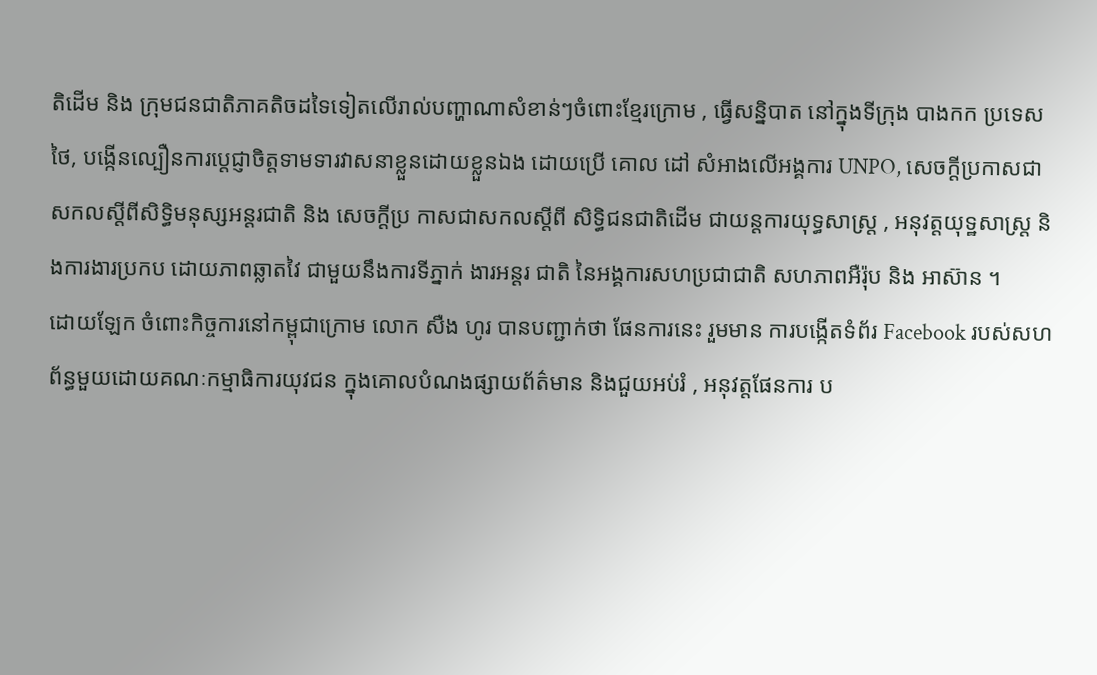តិដើម និង ក្រុមជនជាតិភាគតិចដទៃទៀតលើរាល់បញ្ហាណាសំខាន់ៗចំពោះខ្មែរក្រោម , ធ្វើសន្និបាត នៅក្នុងទីក្រុង បាងកក ប្រទេសថៃ, បង្កើនល្បឿនការប្តេជ្ញាចិត្តទាមទារវាសនាខ្លួនដោយខ្លួនឯង ដោយប្រើ គោល ដៅ សំអាងលើអង្គការ UNPO, សេចក្ដីប្រកាសជាសកលស្ដីពីសិទ្ធិមនុស្សអន្តរជាតិ និង សេចក្ដីប្រ កាសជាសកលស្ដីពី សិទ្ធិជនជាតិដើម ជាយន្តការយុទ្ធសាស្ត្រ , អនុវត្តយុទ្ឋសាស្ត្រ និងការងារប្រកប ដោយភាពឆ្លាតវៃ ជាមួយនឹងការទីភ្នាក់ ងារអន្តរ ជាតិ នៃអង្គការសហប្រជាជាតិ សហភាពអឺរ៉ុប និង អាស៊ាន ។
ដោយឡែក ចំពោះកិច្ចការនៅកម្ពុជាក្រោម លោក សឺង ហូរ បានបញ្ជាក់ថា ផែនការនេះ រួមមាន ការបង្កើតទំព័រ Facebook របស់សហព័ន្ធមួយដោយគណៈកម្មាធិការយុវជន ក្នុងគោលបំណងផ្សាយព័ត៌មាន និងជួយអប់រំ , អនុវត្តផែនការ ប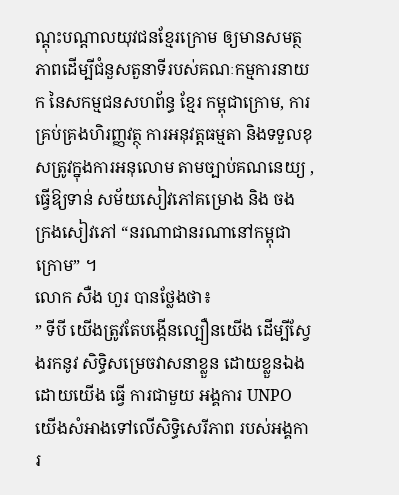ណ្ដុះបណ្ដាលយុវជនខ្មែរក្រោម ឲ្យមានសមត្ថភាពដើម្បីជំនួសតួនាទីរបស់គណៈកម្មការនាយក នៃសកម្មជនសហព័ន្ធ ខ្មែរ កម្ពុជាក្រោម, ការគ្រប់គ្រងហិរញ្ញវត្ថុ ការអនុវត្តធម្មតា និងទទួលខុសត្រូវក្នុងការអនុលោម តាមច្បាប់គណនេយ្យ ,ធ្វើឱ្យទាន់ សម័យសៀវភៅគម្រោង និង ចង ក្រងសៀវភៅ “នរណាជានរណានៅកម្ពុជាក្រោម” ។
លោក សឺង ហួរ បានថ្លែងថា៖
” ទីបី យើងត្រូវតែបង្កើនល្បឿនយើង ដើម្បីស្វែងរកនូវ សិទ្ធិសម្រេចវាសនាខ្លួន ដោយខ្លួនឯង ដោយយើង ធ្វើ ការជាមួយ អង្គការ UNPO យើងសំអាងទៅលើសិទ្ធិសេរីភាព របស់អង្គការ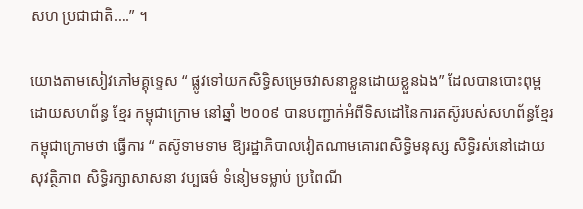សហ ប្រជាជាតិ….” ។

យោងតាមសៀវភៅមគ្គុទ្ទេស “ ផ្លូវទៅយកសិទ្ធិសម្រេចវាសនាខ្លួនដោយខ្លួនឯង” ដែលបានបោះពុម្ព ដោយសហព័ន្ធ ខ្មែរ កម្ពុជាក្រោម នៅឆ្នាំ ២០០៩ បានបញ្ជាក់អំពីទិសដៅនៃការតស៊ូរបស់សហព័ន្ធខ្មែរ កម្ពុជាក្រោមថា ធ្វើការ “ តស៊ូទាមទាម ឱ្យរដ្ឋាភិបាលវៀតណាមគោរពសិទ្ធិមនុស្ស សិទ្ធិរស់នៅដោយសុវត្ថិភាព សិទ្ធិរក្សាសាសនា វប្បធម៌ ទំនៀមទម្លាប់ ប្រពៃណី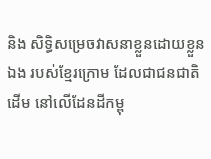និង សិទ្ធិសម្រេចវាសនាខ្លួនដោយខ្លួនឯង របស់ខ្មែរក្រោម ដែលជាជនជាតិដើម នៅលើដែនដីកម្ពុ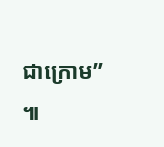ជាក្រោម” ៕